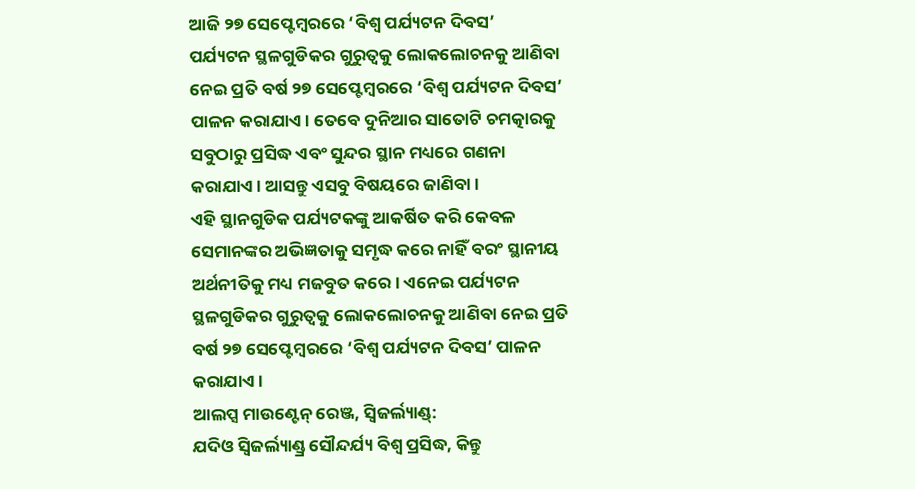ଆଜି ୨୭ ସେପ୍ଟେମ୍ବରରେ ‘ବିଶ୍ୱ ପର୍ଯ୍ୟଟନ ଦିବସ’
ପର୍ଯ୍ୟଟନ ସ୍ଥଳଗୁଡିକର ଗୁରୁତ୍ୱକୁ ଲୋକଲୋଚନକୁ ଆଣିବା ନେଇ ପ୍ରତି ବର୍ଷ ୨୭ ସେପ୍ଟେମ୍ବରରେ ‘ବିଶ୍ୱ ପର୍ଯ୍ୟଟନ ଦିବସ’ ପାଳନ କରାଯାଏ। ତେବେ ଦୁନିଆର ସାତୋଟି ଚମତ୍କାରକୁ ସବୁଠାରୁ ପ୍ରସିଦ୍ଧ ଏବଂ ସୁନ୍ଦର ସ୍ଥାନ ମଧ୍ୟରେ ଗଣନା କରାଯାଏ। ଆସନ୍ତୁ ଏସବୁ ବିଷୟରେ ଜାଣିବା ।
ଏହି ସ୍ଥାନଗୁଡିକ ପର୍ଯ୍ୟଟକଙ୍କୁ ଆକର୍ଷିତ କରି କେବଳ ସେମାନଙ୍କର ଅଭିଜ୍ଞତାକୁ ସମୃଦ୍ଧ କରେ ନାହିଁ ବରଂ ସ୍ଥାନୀୟ ଅର୍ଥନୀତିକୁ ମଧ୍ୟ ମଜବୁତ କରେ। ଏନେଇ ପର୍ଯ୍ୟଟନ ସ୍ଥଳଗୁଡିକର ଗୁରୁତ୍ୱକୁ ଲୋକଲୋଚନକୁ ଆଣିବା ନେଇ ପ୍ରତି ବର୍ଷ ୨୭ ସେପ୍ଟେମ୍ବରରେ ‘ବିଶ୍ୱ ପର୍ଯ୍ୟଟନ ଦିବସ’ ପାଳନ କରାଯାଏ ।
ଆଲପ୍ସ ମାଉଣ୍ଟେନ୍ ରେଞ୍ଜ, ସ୍ୱିଜର୍ଲ୍ୟାଣ୍ଡ୍:
ଯଦିଓ ସ୍ୱିଜର୍ଲ୍ୟାଣ୍ଡ୍ର ସୌନ୍ଦର୍ଯ୍ୟ ବିଶ୍ୱ ପ୍ରସିଦ୍ଧ, କିନ୍ତୁ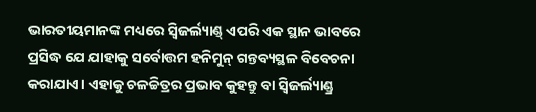ଭାରତୀୟମାନଙ୍କ ମଧ୍ୟରେ ସ୍ୱିଜର୍ଲ୍ୟାଣ୍ଡ୍ ଏପରି ଏକ ସ୍ଥାନ ଭାବରେ ପ୍ରସିଦ୍ଧ ଯେ ଯାହାକୁ ସର୍ବୋତ୍ତମ ହନିମୁନ୍ ଗନ୍ତବ୍ୟସ୍ଥଳ ବିବେଚନା କରାଯାଏ। ଏହାକୁ ଚଳଚ୍ଚିତ୍ରର ପ୍ରଭାବ କୁହନ୍ତୁ ବା ସ୍ୱିଜର୍ଲ୍ୟାଣ୍ଡ୍ର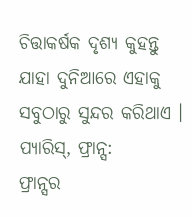ଚିତ୍ତାକର୍ଷକ ଦୃଶ୍ୟ କୁହନ୍ତୁ ଯାହା ଦୁନିଆରେ ଏହାକୁ ସବୁଠାରୁ ସୁନ୍ଦର କରିଥାଏ ।
ପ୍ୟାରିସ୍, ଫ୍ରାନ୍ସ:
ଫ୍ରାନ୍ସର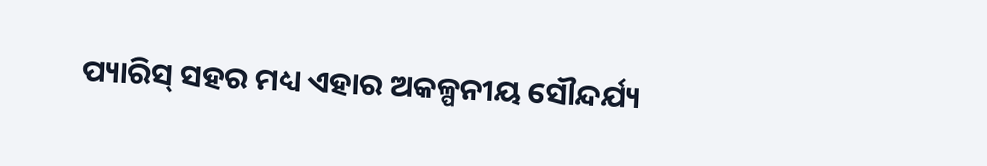ପ୍ୟାରିସ୍ ସହର ମଧ୍ୟ ଏହାର ଅକଳ୍ପନୀୟ ସୌନ୍ଦର୍ଯ୍ୟ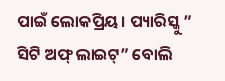ପାଇଁ ଲୋକପ୍ରିୟ। ପ୍ୟାରିସ୍କୁ ” ସିଟି ଅଫ୍ ଲାଇଟ୍” ବୋଲି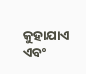କୁହାଯାଏ ଏବଂ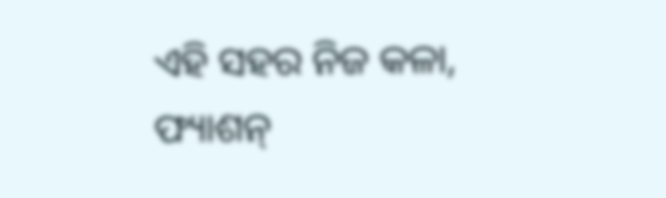ଏହି ସହର ନିଜ କଳା, ଫ୍ୟାଶନ୍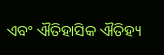ଏବଂ ଐତିହାସିକ ଐତିହ୍ୟ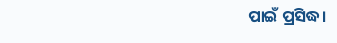ପାଇଁ ପ୍ରସିଦ୍ଧ।